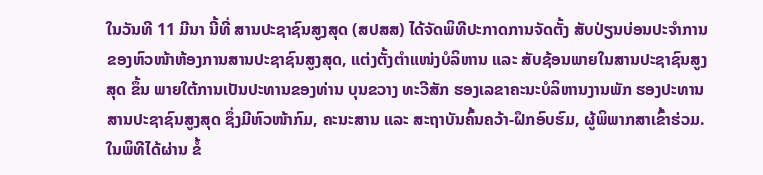ໃນວັນທີ 11 ມີນາ ນີ້ທີ່ ສານປະຊາຊົນສູງສຸດ (ສປສສ) ໄດ້ຈັດພິທີປະກາດການຈັດຕັ້ງ ສັບປ່ຽນບ່ອນປະຈໍາການ ຂອງຫົວໜ້າຫ້ອງການສານປະຊາຊົນສູງສຸດ, ແຕ່ງຕັ້ງຕໍາແໜ່ງບໍລິຫານ ແລະ ສັບຊ້ອນພາຍໃນສານປະຊາຊົນສູງສຸດ ຂຶ້ນ ພາຍໃຕ້ການເປັນປະທານຂອງທ່ານ ບຸນຂວາງ ທະວີສັກ ຮອງເລຂາຄະນະບໍລິຫານງານພັກ ຮອງປະທານສານປະຊາຊົນສູງສຸດ ຊຶ່ງມີຫົວໜ້າກົມ, ຄະນະສານ ແລະ ສະຖາບັນຄົ້ນຄວ້າ-ຝຶກອົບຮົມ, ຜູ້ພິພາກສາເຂົ້າຮ່ວມ.
ໃນພິທີໄດ້ຜ່ານ ຂໍ້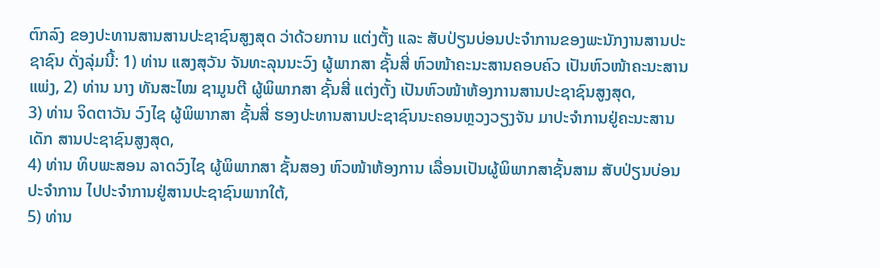ຕົກລົງ ຂອງປະທານສານສານປະຊາຊົນສູງສຸດ ວ່າດ້ວຍການ ແຕ່ງຕັ້ງ ແລະ ສັບປ່ຽນບ່ອນປະຈໍາການຂອງພະນັກງານສານປະຊາຊົນ ດັ່ງລຸ່ມນີ້: 1) ທ່ານ ແສງສຸວັນ ຈັນທະລຸນນະວົງ ຜູ້ພາກສາ ຊັ້ນສີ່ ຫົວໜ້າຄະນະສານຄອບຄົວ ເປັນຫົວໜ້າຄະນະສານແພ່ງ, 2) ທ່ານ ນາງ ທັນສະໄໝ ຊາມູນຕີ ຜູ້ພິພາກສາ ຊັ້ນສີ່ ແຕ່ງຕັ້ງ ເປັນຫົວໜ້າຫ້ອງການສານປະຊາຊົນສູງສຸດ,
3) ທ່ານ ຈິດຕາວັນ ວົງໄຊ ຜູ້ພິພາກສາ ຊັ້ນສີ່ ຮອງປະທານສານປະຊາຊົນນະຄອນຫຼວງວຽງຈັນ ມາປະຈໍາການຢູ່ຄະນະສານເດັກ ສານປະຊາຊົນສູງສຸດ,
4) ທ່ານ ທິບພະສອນ ລາດວົງໄຊ ຜູ້ພິພາກສາ ຊັ້ນສອງ ຫົວໜ້າຫ້ອງການ ເລື່ອນເປັນຜູ້ພິພາກສາຊັ້ນສາມ ສັບປ່ຽນບ່ອນປະຈໍາການ ໄປປະຈໍາການຢູ່ສານປະຊາຊົນພາກໃຕ້,
5) ທ່ານ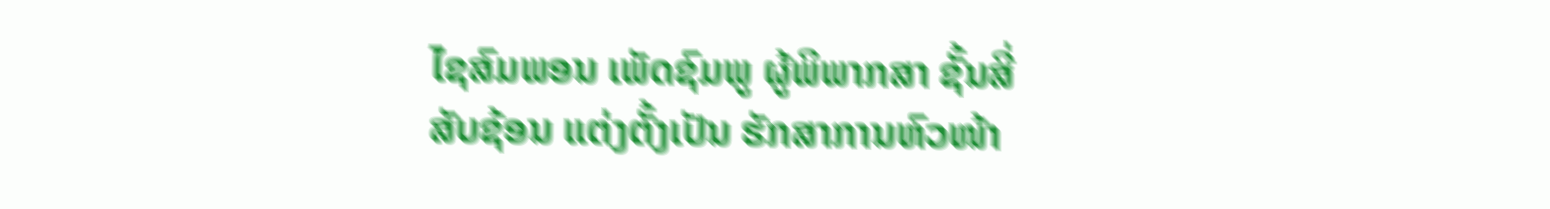ໄຊສົມພອນ ເພັດຊົມພູ ຜູ້ພິພາກສາ ຊັ້ນສີ່ ສັບຊ້ອນ ແຕ່ງຕັ້ງເປັນ ຮັກສາການຫົວໜ້າ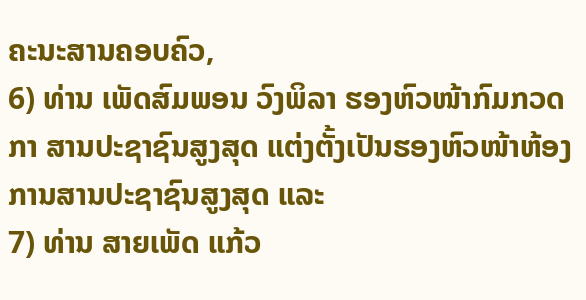ຄະນະສານຄອບຄົວ,
6) ທ່ານ ເພັດສົມພອນ ວົງພິລາ ຮອງຫົວໜ້າກົມກວດກາ ສານປະຊາຊົນສູງສຸດ ແຕ່ງຕັ້ງເປັນຮອງຫົວໜ້າຫ້ອງການສານປະຊາຊົນສູງສຸດ ແລະ
7) ທ່ານ ສາຍເພັດ ແກ້ວ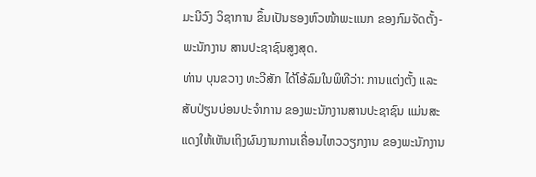ມະນີວົງ ວິຊາການ ຂຶ້ນເປັນຮອງຫົວໜ້າພະແນກ ຂອງກົມຈັດຕັ້ງ-ພະນັກງານ ສານປະຊາຊົນສູງສຸດ.
ທ່ານ ບຸນຂວາງ ທະວີສັກ ໄດ້ໂອ້ລົມໃນພິທີວ່າ: ການແຕ່ງຕັ້ງ ແລະ ສັບປ່ຽນບ່ອນປະຈໍາການ ຂອງພະນັກງານສານປະຊາຊົນ ແມ່ນສະແດງໃຫ້ເຫັນເຖິງຜົນງານການເຄື່ອນໄຫວວຽກງານ ຂອງພະນັກງານ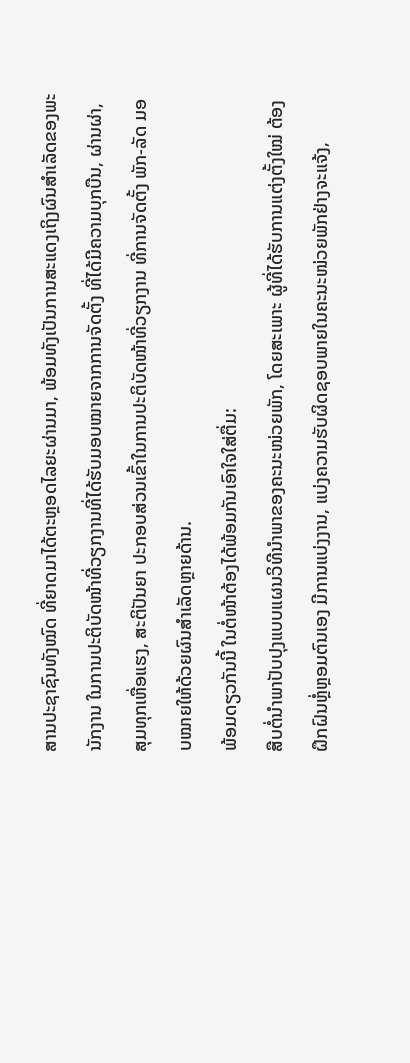ສານປະຊາຊົນທັງໝົດ ທີ່ຍາດມາໄດ້ຕະຫຼອດໄລຍະຜ່ານມາ, ພ້ອມທັງເປັນການສະແດງເຖິງຜົນສຳເລັດຂອງພະນັກງານ ໃນການປະຕິບັດໜ້າທີ່ວຽກງານທີ່ໄດ້ຮັບມອບໝາຍຈາກການຈັດຕັ້ງ ທີ່ໄດ້ມີຄວາມບຸກບືນ, ຜ່ານຜ່າ, ສຸມທຸກເຫື່ອແຮງ, ສະຕິປັນຍາ ປະກອບສ່ວນເຂົ້າໃນການປະຕິບັດໜ້າທີ່ວຽກງານ ທີ່ການຈັດຕັ້ງ ພັກ-ລັດ ມອບໝາຍໃຫ້ດ້ວຍຜົນສຳເລັດຫຼາຍດ້ານ.
ພ້ອມດຽວກັນນີ້ ໃນຕໍ່ໜ້າຕ້ອງໄດ້ພ້ອມກັນເອົາໃຈໃສ່ຕື່ມ:
ສືບຕໍ່ນໍາພາປັບປຸງແບບແຜນວິທີນໍາພາຂອງຄະນະໜ່ວຍພັກ, ໂດຍສະເພາະ ຜູ້ທີ່ໄດ້ຮັບການແຕ່ງຕັ້ງໃໝ່ ຕ້ອງຝຶກຝົນຫຼໍ່ຫຼອມຕົນເອງ ມີການແບ່ງງານ, ແບ່ງຄວາມຮັບຜິດຊອບພາຍໃນຄະນະໜ່ວຍພັກຢ່າງຈະແຈ້ງ,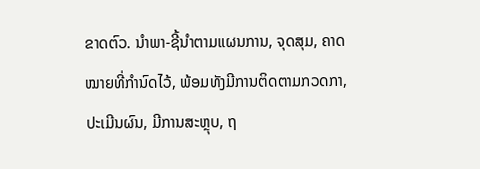ຂາດຕົວ. ນໍາພາ-ຊີ້ນໍາຕາມແຜນການ, ຈຸດສຸມ, ຄາດໝາຍທີ່ກໍານົດໄວ້, ພ້ອມທັງມີການຕິດຕາມກວດກາ, ປະເມີນຜົນ, ມີການສະຫຼຸບ, ຖ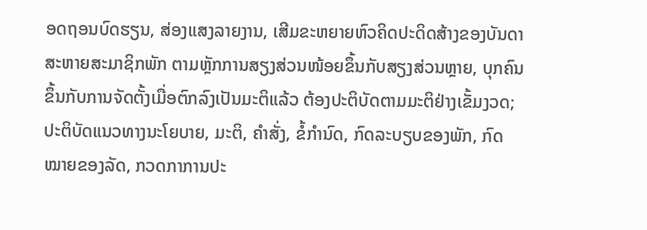ອດຖອນບົດຮຽນ, ສ່ອງແສງລາຍງານ, ເສີມຂະຫຍາຍຫົວຄິດປະດິດສ້າງຂອງບັນດາສະຫາຍສະມາຊິກພັກ ຕາມຫຼັກການສຽງສ່ວນໜ້ອຍຂຶ້ນກັບສຽງສ່ວນຫຼາຍ, ບຸກຄົນຂຶ້ນກັບການຈັດຕັ້ງເມື່ອຕົກລົງເປັນມະຕິແລ້ວ ຕ້ອງປະຕິບັດຕາມມະຕິຢ່າງເຂັ້ມງວດ;
ປະຕິບັດແນວທາງນະໂຍບາຍ, ມະຕິ, ຄໍາສັ່ງ, ຂໍ້ກຳນົດ, ກົດລະບຽບຂອງພັກ, ກົດໝາຍຂອງລັດ, ກວດກາການປະ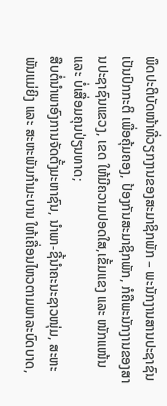ພຶດປະຕິບັດໜ້າທີ່ວຽກງານຂອງສະມາຊິກພັກ – ພະນັກງານສານປະຊາຊົນ ເປັນປົກກະຕິ ເພື່ອຄຸ້ມຄອງ, ປ້ອງກັນສະມາຊິກພັກ, ກໍຄືພະນັກງານຂອງສານປະຊາຊົນແຂວງ, ເຂດ ໃຫ້ມີຄວາມປອດໃສ,ເຂັ້ມແຂງ ແລະ ໜັກແໜ້ນ ແລະ ບໍ່ເສື່ອມຄຸນປ່ຽນທາດ;
ສືບຕໍ່ນໍາພາອົງການຈັດຕັ້ງມະຫາຊົນ, ນໍາພາ-ຊີ້ນໍາຄະນະຊາວໜຸ່ມ, ສະຫະພັນແມ່ຍິງ ແລະ ສະຫະພັນກໍາມະບານ ໃຫ້ເຄື່ອນໄຫວຕາມພາລະບົດບາດ,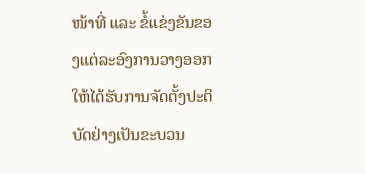ໜ້າທີ່ ແລະ ຂໍ້ແຂ່ງຂັນຂອງແຕ່ລະອົງການວາງອອກໃຫ້ໄດ້ຮັບການຈັດຕັ້ງປະຕິບັດຢ່າງເປັນຂະບວນ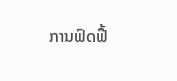ການຟົດຟື້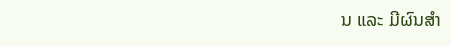ນ ແລະ ມີຜົນສຳ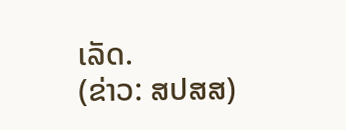ເລັດ.
(ຂ່າວ: ສປສສ)